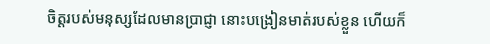ចិត្តរបស់មនុស្សដែលមានប្រាជ្ញា នោះបង្រៀនមាត់របស់ខ្លួន ហើយក៏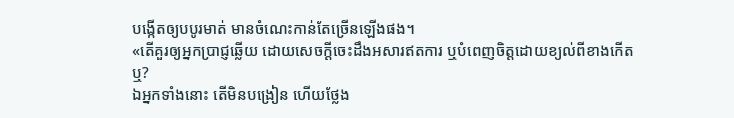បង្កើតឲ្យបបូរមាត់ មានចំណេះកាន់តែច្រើនឡើងផង។
«តើគួរឲ្យអ្នកប្រាជ្ញឆ្លើយ ដោយសេចក្ដីចេះដឹងអសារឥតការ ឬបំពេញចិត្តដោយខ្យល់ពីខាងកើតឬ?
ឯអ្នកទាំងនោះ តើមិនបង្រៀន ហើយថ្លែង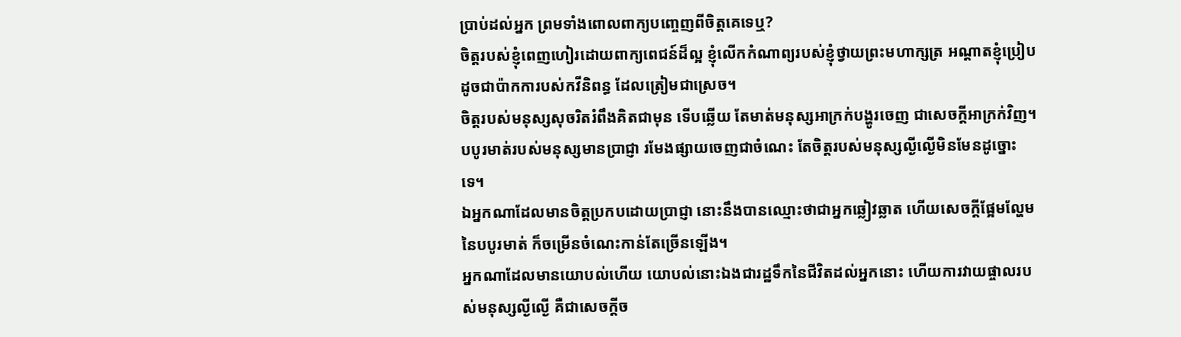ប្រាប់ដល់អ្នក ព្រមទាំងពោលពាក្យបញ្ចេញពីចិត្តគេទេឬ?
ចិត្តរបស់ខ្ញុំពេញហៀរដោយពាក្យពេជន៍ដ៏ល្អ ខ្ញុំលើកកំណាព្យរបស់ខ្ញុំថ្វាយព្រះមហាក្សត្រ អណ្ដាតខ្ញុំប្រៀបដូចជាប៉ាកការបស់កវីនិពន្ធ ដែលត្រៀមជាស្រេច។
ចិត្តរបស់មនុស្សសុចរិតរំពឹងគិតជាមុន ទើបឆ្លើយ តែមាត់មនុស្សអាក្រក់បង្ហូរចេញ ជាសេចក្ដីអាក្រក់វិញ។
បបូរមាត់របស់មនុស្សមានប្រាជ្ញា រមែងផ្សាយចេញជាចំណេះ តែចិត្តរបស់មនុស្សល្ងីល្ងើមិនមែនដូច្នោះទេ។
ឯអ្នកណាដែលមានចិត្តប្រកបដោយប្រាជ្ញា នោះនឹងបានឈ្មោះថាជាអ្នកឆ្លៀវឆ្លាត ហើយសេចក្ដីផ្អែមល្ហែមនៃបបូរមាត់ ក៏ចម្រើនចំណេះកាន់តែច្រើនឡើង។
អ្នកណាដែលមានយោបល់ហើយ យោបល់នោះឯងជារដ្ឋទឹកនៃជីវិតដល់អ្នកនោះ ហើយការវាយផ្ចាលរបស់មនុស្សល្ងីល្ងើ គឺជាសេចក្ដីច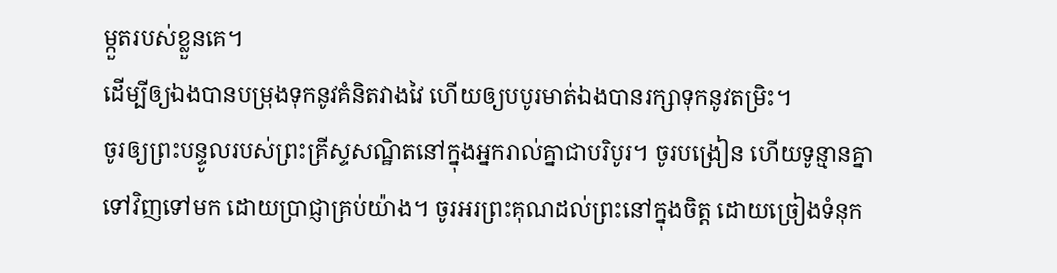ម្កួតរបស់ខ្លួនគេ។
ដើម្បីឲ្យឯងបានបម្រុងទុកនូវគំនិតវាងវៃ ហើយឲ្យបបូរមាត់ឯងបានរក្សាទុកនូវតម្រិះ។
ចូរឲ្យព្រះបន្ទូលរបស់ព្រះគ្រីស្ទសណ្ឋិតនៅក្នុងអ្នករាល់គ្នាជាបរិបូរ។ ចូរបង្រៀន ហើយទូន្មានគ្នាទៅវិញទៅមក ដោយប្រាជ្ញាគ្រប់យ៉ាង។ ចូរអរព្រះគុណដល់ព្រះនៅក្នុងចិត្ត ដោយច្រៀងទំនុក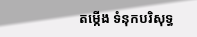តម្កើង ទំនុកបរិសុទ្ធ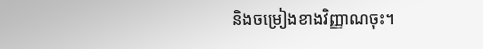និងចម្រៀងខាងវិញ្ញាណចុះ។